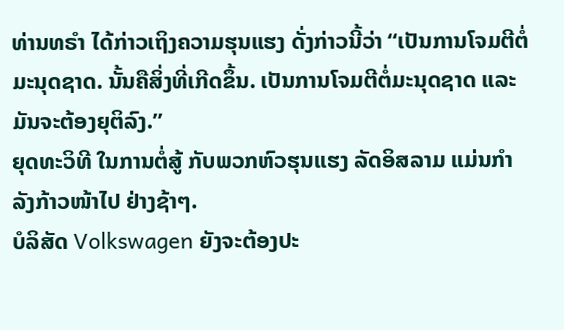ທ່ານທຣຳ ໄດ້ກ່າວເຖິງຄວາມຮຸນແຮງ ດັ່ງກ່າວນີ້ວ່າ “ເປັນການໂຈມຕີຕໍ່ມະນຸດຊາດ. ນັ້ນຄືສິ່ງທີ່ເກີດຂຶ້ນ. ເປັນການໂຈມຕີຕໍ່ມະນຸດຊາດ ແລະມັນຈະຕ້ອງຍຸຕິລົງ.”
ຍຸດທະວິທີ ໃນການຕໍ່ສູ້ ກັບພວກຫົວຮຸນແຮງ ລັດອິສລາມ ແມ່ນກຳລັງກ້າວໜ້າໄປ ຢ່າງຊ້າໆ.
ບໍລິສັດ Volkswagen ຍັງຈະຕ້ອງປະ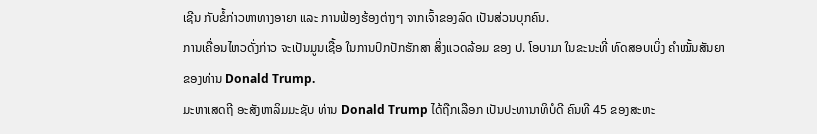ເຊີນ ກັບຂໍ້ກ່າວຫາທາງອາຍາ ແລະ ການຟ້ອງຮ້ອງຕ່າງໆ ຈາກເຈົ້າຂອງລົດ ເປັນສ່ວນບຸກຄົນ.
ການເຄື່ອນໄຫວດັ່ງກ່າວ ຈະເປັນມູນເຊື້ອ ໃນການປົກປັກຮັກສາ ສິ່ງແວດລ້ອມ ຂອງ ປ. ໂອບາມາ ໃນຂະນະທີ່ ທົດສອບເບິ່ງ ຄຳໝັ້ນສັນຍາ ຂອງທ່ານ Donald Trump.
ມະຫາເສດຖີ ອະສັງຫາລິມມະຊັບ ທ່ານ Donald Trump ໄດ້ຖືກເລືອກ ເປັນປະທານາທິບໍດີ ຄົນທີ 45 ຂອງສະຫະ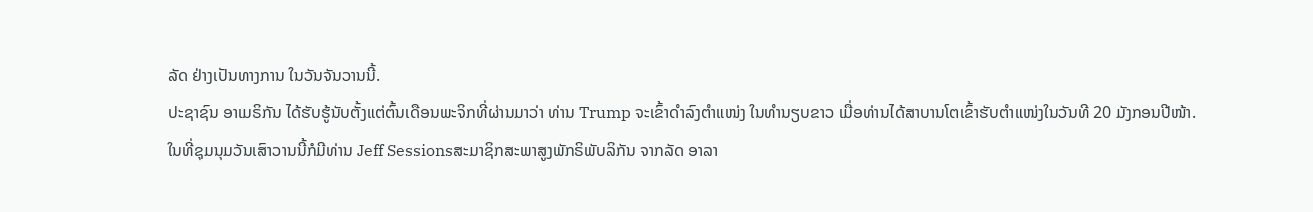ລັດ ຢ່າງເປັນທາງການ ໃນວັນຈັນວານນີ້.
ປະຊາຊົນ ອາເມຣິກັນ ໄດ້ຮັບຮູ້ນັບຕັ້ງແຕ່ຕົ້ນເດືອນພະຈິກທີ່ຜ່ານມາວ່າ ທ່ານ Trump ຈະເຂົ້າດຳລົງຕຳແໜ່ງ ໃນທຳນຽບຂາວ ເມື່ອທ່ານໄດ້ສາບານໂຕເຂົ້າຮັບຕຳແໜ່ງໃນວັນທີ 20 ມັງກອນປີໜ້າ.
ໃນທີ່ຊຸມນຸມວັນເສົາວານນີ້ກໍມີທ່ານ Jeff Sessionsສະມາຊິກສະພາສູງພັກຣິພັບລິກັນ ຈາກລັດ ອາລາ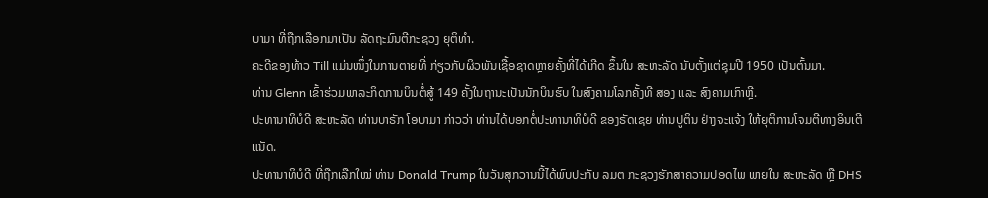ບາມາ ທີ່ຖືກເລືອກມາເປັນ ລັດຖະມົນຕີກະຊວງ ຍຸຕິທຳ.
ຄະດີຂອງທ້າວ Till ແມ່ນໜຶ່ງໃນການຕາຍທີ່ ກ່ຽວກັບຜິວພັນເຊື້ອຊາດຫຼາຍຄັ້ງທີ່ໄດ້ເກີດ ຂຶ້ນໃນ ສະຫະລັດ ນັບຕັ້ງແຕ່ຊຸມປີ 1950 ເປັນຕົ້ນມາ.
ທ່ານ Glenn ເຂົ້າຮ່ວມພາລະກິດການບິນຕໍ່ສູ້ 149 ຄັ້ງໃນຖານະເປັນນັກບິນຮົບ ໃນສົງຄາມໂລກຄັ້ງທີ ສອງ ແລະ ສົງຄາມເກົາຫຼີ.
ປະທານາທິບໍດີ ສະຫະລັດ ທ່ານບາຣັກ ໂອບາມາ ກ່າວວ່າ ທ່ານໄດ້ບອກຕໍ່ປະທານາທິບໍດີ ຂອງຣັດເຊຍ ທ່ານປູຕິນ ຢ່າງຈະແຈ້ງ ໃຫ້ຍຸຕິການໂຈມຕີທາງອິນເຕີແນັດ.
ປະທານາທິບໍດີ ທີ່ຖືກເລືກໃໝ່ ທ່ານ Donald Trump ໃນວັນສຸກວານນີ້ໄດ້ພົບປະກັບ ລມຕ ກະຊວງຮັກສາຄວາມປອດໄພ ພາຍໃນ ສະຫະລັດ ຫຼື DHS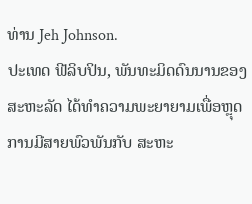ທ່ານ Jeh Johnson.
ປະເທດ ຟີລິບປິນ, ພັນທະມິດດົນນານຂອງ ສະຫະລັດ ໄດ້ທຳຄວາມພະຍາຍາມເພື່ອຫຼຸດ ການມີສາຍພົວພັນກັບ ສະຫະ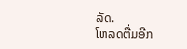ລັດ.
ໂຫລດຕື່ມອີກ